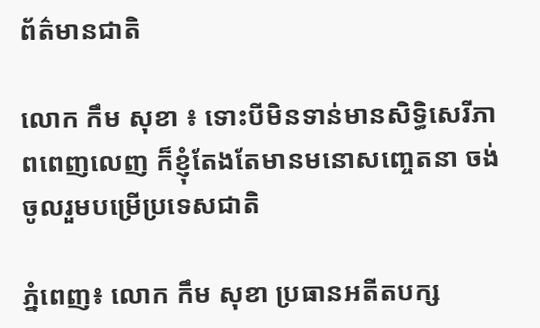ព័ត៌មានជាតិ

លោក កឹម សុខា ៖ ទោះបីមិនទាន់មានសិទ្ធិសេរីភាពពេញលេញ ក៏ខ្ញុំតែងតែមានមនោសញ្ចេតនា ចង់ចូលរួមបម្រើប្រទេសជាតិ

ភ្នំពេញ៖ លោក កឹម សុខា ប្រធានអតីតបក្ស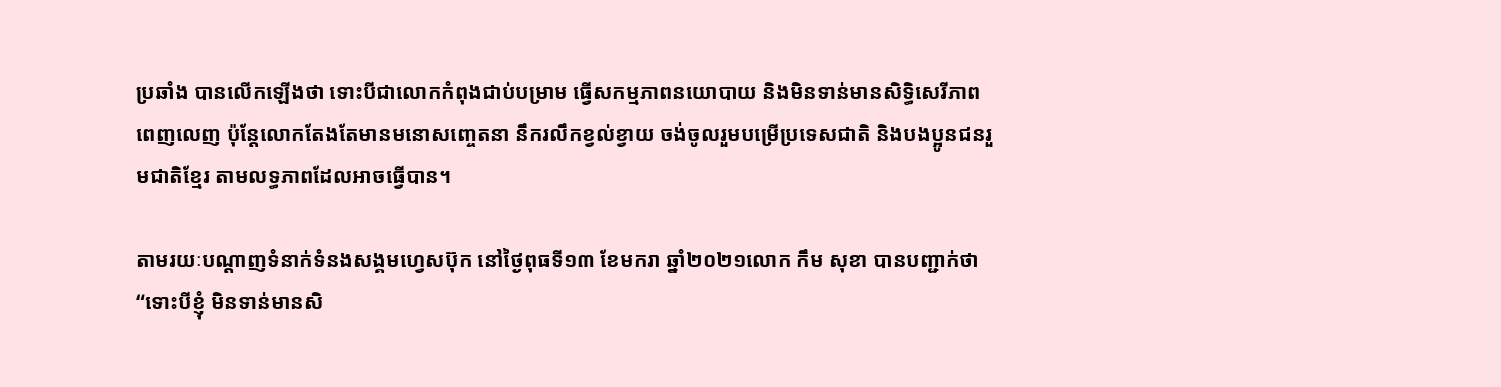ប្រឆាំង បានលើកឡើងថា ទោះបីជាលោកកំពុងជាប់បម្រាម ធ្វើសកម្មភាពនយោបាយ និងមិនទាន់មានសិទ្ធិសេរីភាពពេញលេញ ប៉ុន្តែលោកតែងតែមានមនោសញ្ចេតនា នឹករលឹកខ្វល់ខ្វាយ ចង់ចូលរួមបម្រើប្រទេសជាតិ និងបងប្អូនជនរួមជាតិខ្មែរ តាមលទ្ធភាពដែលអាចធ្វើបាន។

តាមរយៈបណ្ដាញទំនាក់ទំនងសង្គមហ្វេសប៊ុក នៅថ្ងៃពុធទី១៣ ខែមករា ឆ្នាំ២០២១លោក កឹម សុខា បានបញ្ជាក់ថា “ទោះបីខ្ញុំ មិនទាន់មានសិ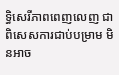ទ្ធិសេរីភាពពេញលេញ ជាពិសេសការជាប់បម្រាម មិនអាច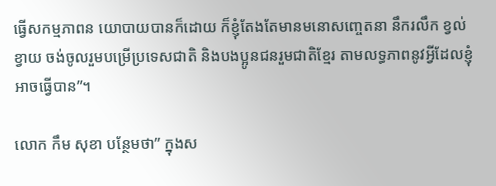ធ្វើសកម្មភាពន យោបាយបានក៏ដោយ ក៏ខ្ញុំតែងតែមានមនោសញ្ចេតនា នឹករលឹក ខ្វល់ខ្វាយ ចង់ចូលរួមបម្រើប្រទេសជាតិ និងបងប្អូនជនរួមជាតិខ្មែរ តាមលទ្ធភាពនូវអ្វីដែលខ្ញុំអាចធ្វើបាន”។

លោក កឹម សុខា បន្ថែមថា” ក្នុងស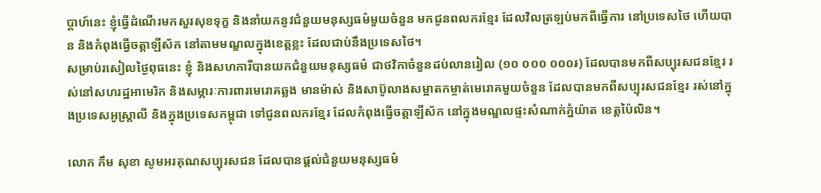ប្តាហ៍នេះ ខ្ញុំធ្វើដំណើរមកសួរសុខទុក្ខ និងនាំយកនូវជំនួយមនុស្សធម៌មួយចំនួន មកជូនពលករខ្មែរ ដែលវិលត្រឡប់មកពីធ្វើការ នៅប្រទេសថៃ ហើយបាន និងកំពុងធ្វើចត្តាឡីស័ក នៅតាមមណ្ឌលក្នុងខេត្តខ្លះ ដែលជាប់នឹងប្រទេសថៃ។
សម្រាប់រសៀលថ្ងៃពុធនេះ ខ្ញុំ និងសហការីបានយកជំនួយមនុស្សធម៌ ជាថវិកាចំនួនដប់លានរៀល (១០ ០០០ ០០០៛) ដែលបានមកពីសប្បុរសជនខ្មែរ រស់នៅសហរដ្ឋអាមេរិក និងសម្ភារៈការពារមេរោគឆ្លង មានម៉ាស់ និងសាប៊ូលាងសម្អាតកម្ចាត់មេរោគមួយចំនួន ដែលបានមកពីសប្បុរសជនខ្មែរ រស់នៅក្នុងប្រទេសអូស្រ្តាលី និងក្នុងប្រទេសកម្ពុជា ទៅជូនពលករខ្មែរ ដែលកំពុងធ្វើចត្តាឡីស័ក នៅក្នុងមណ្ឌលផ្ទះសំណាក់ភ្នំយ៉ាត ខេត្តប៉ៃលិន។

លោក កឹម សុខា សូមអរគុណសប្បុរសជន ដែលបានផ្តល់ជំនួយមនុស្សធម៌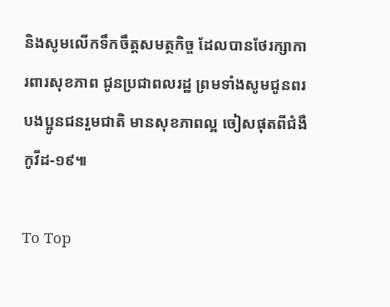និងសូមលើកទឹកចឹត្តសមត្ថកិច្ច ដែលបានថែរក្សាការពារសុខភាព ជូនប្រជាពលរដ្ឋ ព្រមទាំងសូមជូនពរបងប្អូនជនរួមជាតិ មានសុខភាពល្អ ចៀសផុតពីជំងឺកូវីដ-១៩៕

To Top